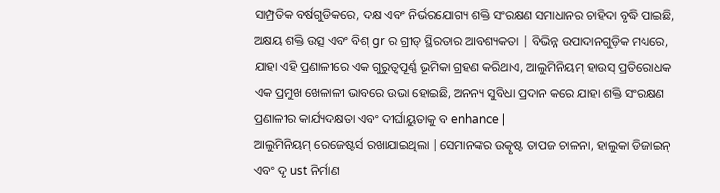ସାମ୍ପ୍ରତିକ ବର୍ଷଗୁଡିକରେ, ଦକ୍ଷ ଏବଂ ନିର୍ଭରଯୋଗ୍ୟ ଶକ୍ତି ସଂରକ୍ଷଣ ସମାଧାନର ଚାହିଦା ବୃଦ୍ଧି ପାଇଛି, ଅକ୍ଷୟ ଶକ୍ତି ଉତ୍ସ ଏବଂ ବିଶ୍ gr ର ଗ୍ରୀଡ୍ ସ୍ଥିରତାର ଆବଶ୍ୟକତା | ବିଭିନ୍ନ ଉପାଦାନଗୁଡ଼ିକ ମଧ୍ୟରେ, ଯାହା ଏହି ପ୍ରଣାଳୀରେ ଏକ ଗୁରୁତ୍ୱପୂର୍ଣ୍ଣ ଭୂମିକା ଗ୍ରହଣ କରିଥାଏ, ଆଲୁମିନିୟମ୍ ହାଉସ୍ ପ୍ରତିରୋଧକ ଏକ ପ୍ରମୁଖ ଖେଳାଳୀ ଭାବରେ ଉଭା ହୋଇଛି, ଅନନ୍ୟ ସୁବିଧା ପ୍ରଦାନ କରେ ଯାହା ଶକ୍ତି ସଂରକ୍ଷଣ ପ୍ରଣାଳୀର କାର୍ଯ୍ୟଦକ୍ଷତା ଏବଂ ଦୀର୍ଘାୟୁତାକୁ ବ enhance |
ଆଲୁମିନିୟମ୍ ରେଜେଷ୍ଟର୍ସ ରଖାଯାଇଥିଲା |ସେମାନଙ୍କର ଉତ୍କୃଷ୍ଟ ତାପଜ ଚାଳନା, ହାଲୁକା ଡିଜାଇନ୍ ଏବଂ ଦୃ ust ନିର୍ମାଣ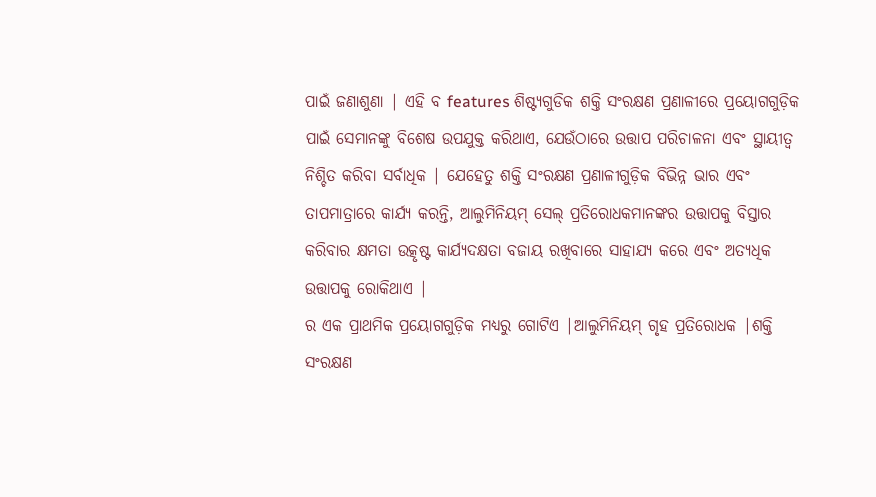ପାଇଁ ଜଣାଶୁଣା | ଏହି ବ features ଶିଷ୍ଟ୍ୟଗୁଡିକ ଶକ୍ତି ସଂରକ୍ଷଣ ପ୍ରଣାଳୀରେ ପ୍ରୟୋଗଗୁଡ଼ିକ ପାଇଁ ସେମାନଙ୍କୁ ବିଶେଷ ଉପଯୁକ୍ତ କରିଥାଏ, ଯେଉଁଠାରେ ଉତ୍ତାପ ପରିଚାଳନା ଏବଂ ସ୍ଥାୟୀତ୍ୱ ନିଶ୍ଚିତ କରିବା ସର୍ବାଧିକ | ଯେହେତୁ ଶକ୍ତି ସଂରକ୍ଷଣ ପ୍ରଣାଳୀଗୁଡ଼ିକ ବିଭିନ୍ନ ଭାର ଏବଂ ତାପମାତ୍ରାରେ କାର୍ଯ୍ୟ କରନ୍ତି, ଆଲୁମିନିୟମ୍ ସେଲ୍ ପ୍ରତିରୋଧକମାନଙ୍କର ଉତ୍ତାପକୁ ବିସ୍ତାର କରିବାର କ୍ଷମତା ଉତ୍କୃଷ୍ଟ କାର୍ଯ୍ୟଦକ୍ଷତା ବଜାୟ ରଖିବାରେ ସାହାଯ୍ୟ କରେ ଏବଂ ଅତ୍ୟଧିକ ଉତ୍ତାପକୁ ରୋକିଥାଏ |
ର ଏକ ପ୍ରାଥମିକ ପ୍ରୟୋଗଗୁଡ଼ିକ ମଧ୍ୟରୁ ଗୋଟିଏ |ଆଲୁମିନିୟମ୍ ଗୃହ ପ୍ରତିରୋଧକ |ଶକ୍ତି ସଂରକ୍ଷଣ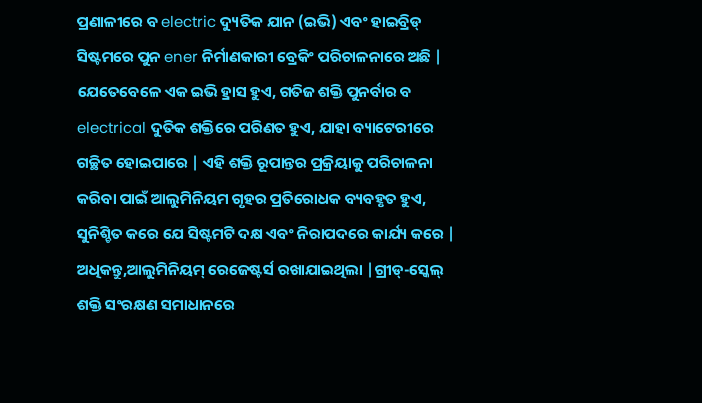ପ୍ରଣାଳୀରେ ବ electric ଦ୍ୟୁତିକ ଯାନ (ଇଭି) ଏବଂ ହାଇବ୍ରିଡ୍ ସିଷ୍ଟମରେ ପୁନ ener ନିର୍ମାଣକାରୀ ବ୍ରେକିଂ ପରିଚାଳନାରେ ଅଛି | ଯେତେବେଳେ ଏକ ଇଭି ହ୍ରାସ ହୁଏ, ଗତିଜ ଶକ୍ତି ପୁନର୍ବାର ବ electrical ଦୁତିକ ଶକ୍ତିରେ ପରିଣତ ହୁଏ, ଯାହା ବ୍ୟାଟେରୀରେ ଗଚ୍ଛିତ ହୋଇପାରେ | ଏହି ଶକ୍ତି ରୂପାନ୍ତର ପ୍ରକ୍ରିୟାକୁ ପରିଚାଳନା କରିବା ପାଇଁ ଆଲୁମିନିୟମ ଗୃହର ପ୍ରତିରୋଧକ ବ୍ୟବହୃତ ହୁଏ, ସୁନିଶ୍ଚିତ କରେ ଯେ ସିଷ୍ଟମଟି ଦକ୍ଷ ଏବଂ ନିରାପଦରେ କାର୍ଯ୍ୟ କରେ |
ଅଧିକନ୍ତୁ,ଆଲୁମିନିୟମ୍ ରେଜେଷ୍ଟର୍ସ ରଖାଯାଇଥିଲା |ଗ୍ରୀଡ୍-ସ୍କେଲ୍ ଶକ୍ତି ସଂରକ୍ଷଣ ସମାଧାନରେ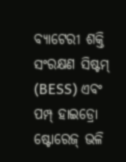ବ୍ୟାଟେରୀ ଶକ୍ତି ସଂରକ୍ଷଣ ସିଷ୍ଟମ୍ (BESS) ଏବଂ ପମ୍ପ୍ ହାଇଡ୍ରୋ ଷ୍ଟୋରେଜ୍ ଭଳି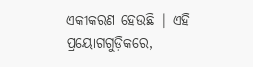ଏକୀକରଣ ହେଉଛି | ଏହି ପ୍ରୟୋଗଗୁଡ଼ିକରେ,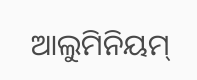ଆଲୁମିନିୟମ୍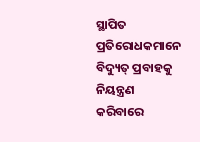ସ୍ଥାପିତ ପ୍ରତିରୋଧକମାନେ ବିଦ୍ୟୁତ୍ ପ୍ରବାହକୁ ନିୟନ୍ତ୍ରଣ କରିବାରେ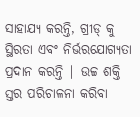ସାହାଯ୍ୟ କରନ୍ତି, ଗ୍ରୀଡ୍ କୁ ସ୍ଥିରତା ଏବଂ ନିର୍ଭରଯୋଗ୍ୟତା ପ୍ରଦାନ କରନ୍ତି | ଉଚ୍ଚ ଶକ୍ତି ସ୍ତର ପରିଚାଳନା କରିବା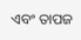ଏବଂ ତାପଜ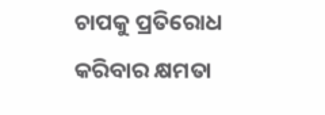ଚାପକୁ ପ୍ରତିରୋଧ କରିବାର କ୍ଷମତା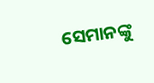ସେମାନଙ୍କୁ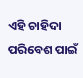ଏହି ଚାହିଦା ପରିବେଶ ପାଇଁ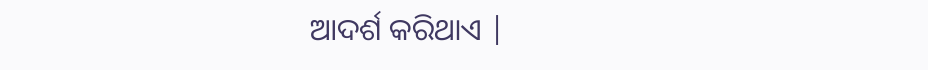ଆଦର୍ଶ କରିଥାଏ |